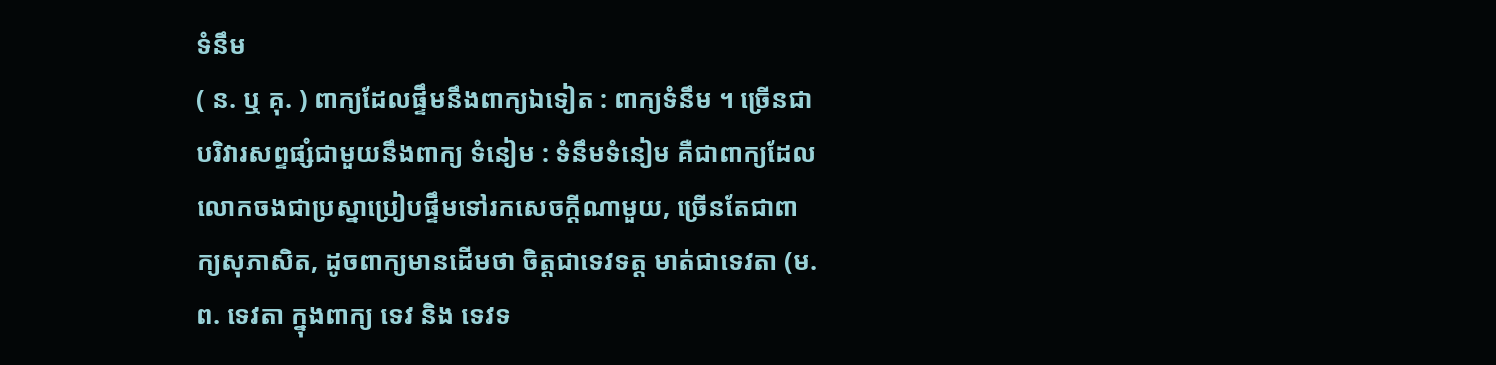ទំនឹម
( ន. ឬ គុ. ) ពាក្យដែលផ្ទឹមនឹងពាក្យឯទៀត : ពាក្យទំនឹម ។ ច្រើនជាបរិវារសព្ទផ្សំជាមួយនឹងពាក្យ ទំនៀម : ទំនឹមទំនៀម គឺជាពាក្យដែលលោកចងជាប្រស្នាប្រៀបផ្ទឹមទៅរកសេចក្ដីណាមួយ, ច្រើនតែជាពាក្យសុភាសិត, ដូចពាក្យមានដើមថា ចិត្តជាទេវទត្ត មាត់ជាទេវតា (ម. ព. ទេវតា ក្នុងពាក្យ ទេវ និង ទេវទ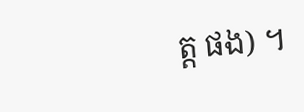ត្ត ផង) ។